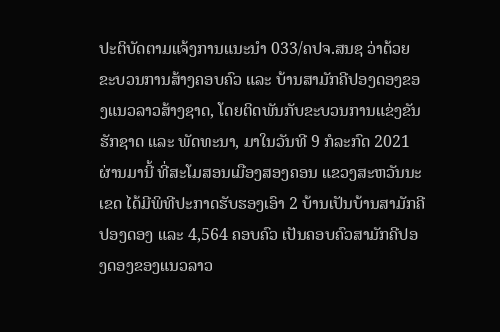ປະຕິບັດຕາມແຈ້ງການແນະນຳ 033/ຄປຈ.ສນຊ ວ່າດ້ວຍຂະບວນການສ້າງຄອບຄົວ ແລະ ບ້ານສາມັກຄີປອງດອງຂອງແນວລາວສ້າງຊາດ, ໂດຍຕິດພັນກັບຂະບວນການແຂ່ງຂັນຮັກຊາດ ແລະ ພັດທະນາ, ມາໃນວັນທີ 9 ກໍລະກົດ 2021 ຜ່ານມານີ້ ທີ່ສະໂມສອນເມືອງສອງຄອນ ແຂວງສະຫວັນນະເຂດ ໄດ້ມີພິທີປະກາດຮັບຮອງເອົາ 2 ບ້ານເປັນບ້ານສາມັກຄີປອງດອງ ແລະ 4,564 ຄອບຄົວ ເປັນຄອບຄົວສາມັກຄີປອງດອງຂອງແນວລາວ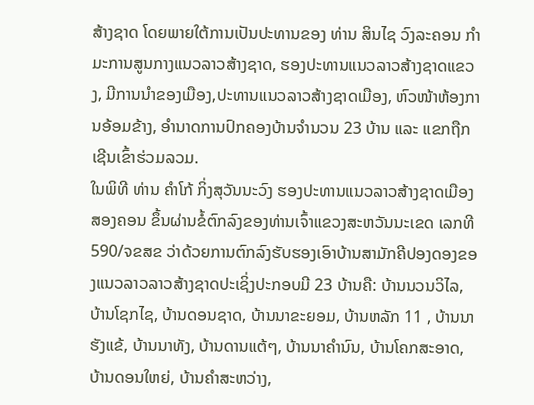ສ້າງຊາດ ໂດຍພາຍໃຕ້ການເປັນປະທານຂອງ ທ່ານ ສິນໄຊ ວົງລະຄອນ ກຳມະການສູນກາງແນວລາວສ້າງຊາດ, ຮອງປະທານແນວລາວສ້າງຊາດແຂວງ, ມີການນຳຂອງເມືອງ,ປະທານແນວລາວສ້າງຊາດເມືອງ, ຫົວໜ້າຫ້ອງການອ້ອມຂ້າງ, ອຳນາດການປົກຄອງບ້ານຈຳນວນ 23 ບ້ານ ແລະ ແຂກຖືກເຊີນເຂົ້າຮ່ວມລວມ.
ໃນພິທີ ທ່ານ ຄຳໂກ້ ກິ່ງສຸວັນນະວົງ ຮອງປະທານແນວລາວສ້າງຊາດເມືອງສອງຄອນ ຂຶ້ນຜ່ານຂໍ້ຕົກລົງຂອງທ່ານເຈົ້າແຂວງສະຫວັນນະເຂດ ເລກທີ 590/ຈຂສຂ ວ່າດ້ວຍການຕົກລົງຮັບຮອງເອົາບ້ານສາມັກຄີປອງດອງຂອງແນວລາວລາວສ້າງຊາດປະເຊິ່ງປະກອບມີ 23 ບ້ານຄື: ບ້ານນວນວິໄລ, ບ້ານໂຊກໄຊ, ບ້ານດອນຊາດ, ບ້ານນາຂະຍອມ, ບ້ານຫລັກ 11 , ບ້ານນາຮັງແຂ້, ບ້ານນາທັງ, ບ້ານດານແຕ້ໆ, ບ້ານນາຄຳນົນ, ບ້ານໂຄກສະອາດ, ບ້ານດອນໃຫຍ່, ບ້ານຄຳສະຫວ່າງ,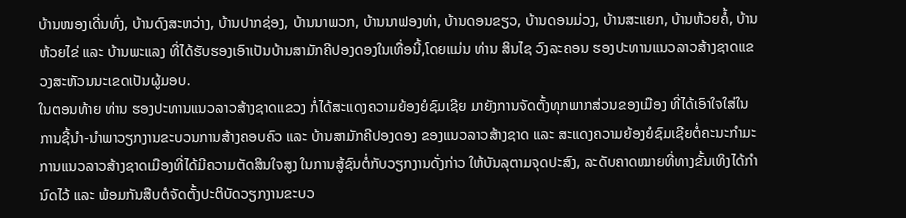ບ້ານໜອງເດີ່ນທົ່ງ, ບ້ານດົງສະຫວ່າງ, ບ້ານປາກຊ່ອງ, ບ້ານນາພວກ, ບ້ານນາຟອງທ່າ, ບ້ານດອນຂຽວ, ບ້ານດອນມ່ວງ, ບ້ານສະແຍກ, ບ້ານຫ້ວຍຄໍ້, ບ້ານຫ້ວຍໄຂ່ ແລະ ບ້ານພະແລງ ທີ່ໄດ້ຮັບຮອງເອົາເປັນບ້ານສາມັກຄີປອງດອງໃນເທື່ອນີ້,ໂດຍແມ່ນ ທ່ານ ສິນໄຊ ວົງລະຄອນ ຮອງປະທານແນວລາວສ້າງຊາດແຂວງສະຫັວນນະເຂດເປັນຜູ້ມອບ.
ໃນຕອນທ້າຍ ທ່ານ ຮອງປະທານແນວລາວສ້າງຊາດແຂວງ ກໍ່ໄດ້ສະແດງຄວາມຍ້ອງຍໍຊົມເຊີຍ ມາຍັງການຈັດຕັ້ງທຸກພາກສ່ວນຂອງເມືອງ ທີ່ໄດ້ເອົາໃຈໃສ່ໃນການຊີ້ນຳ-ນຳພາວຽກງານຂະບວນການສ້າງຄອບຄົວ ແລະ ບ້ານສາມັກຄີປອງດອງ ຂອງແນວລາວສ້າງຊາດ ແລະ ສະແດງຄວາມຍ້ອງຍໍຊົມເຊີຍຕໍ່ຄະນະກຳມະການແນວລາວສ້າງຊາດເມືອງທີ່ໄດ້ມີຄວາມຕັດສິນໃຈສູງ ໃນການສູ້ຊົນຕໍ່ກັບວຽກງານດັ່ງກ່າວ ໃຫ້ບັນລຸຕາມຈຸດປະສົງ, ລະດັບຄາດໝາຍທີ່ທາງຂັ້ນເທິງໄດ້ກຳນົດໄວ້ ແລະ ພ້ອມກັນສືບຕໍຈັດຕັ້ງປະຕິບັດວຽກງານຂະບວ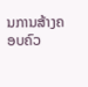ນການສ້າງຄອບຄົວ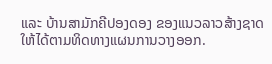ແລະ ບ້ານສາມັກຄີປອງດອງ ຂອງແນວລາວສ້າງຊາດໃຫ້ໄດ້ຕາມທິດທາງແຜນການວາງອອກ.